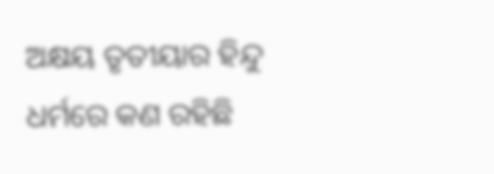ଅକ୍ଷୟ ତୃତୀୟାର ହିନ୍ଦୁ ଧର୍ମରେ କଣ ରହିଛି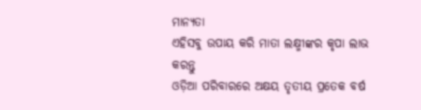ମାନ୍ୟତା
ଏହିସବୁ ଉପାୟ କରି ମାତା ଲକ୍ଷ୍ମୀଙ୍କର କୃପା ଲାଭ କରନ୍ତୁ
ଓଡ଼ିଆ ପରିବାରରେ ଅକ୍ଷୟ ତୃତୀୟ ପ୍ରତେକ ବର୍ଷ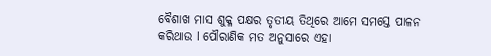ବୈଶାଖ ମାସ ଶୁକ୍ଳ ପକ୍ଷର ତୃତୀୟ ତିଥିରେ ଆମେ ସମସ୍ତେ ପାଳନ କରିଥାଉ l ପୌରାଣିକ ମତ ଅନୁସାରେ ଏହା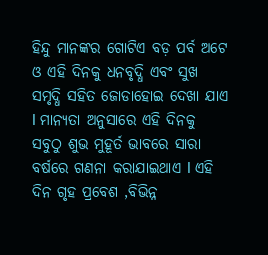ହିନ୍ଦୁ ମାନଙ୍କର ଗୋଟିଏ ବଡ଼ ପର୍ବ ଅଟେ ଓ ଏହି ଦିନକୁ ଧନବୃଦ୍ଧି ଏବଂ ସୁଖ ସମୃଦ୍ଧି ସହିତ ଜୋଡାହୋଇ ଦେଖା ଯାଏ l ମାନ୍ୟତା ଅନୁସାରେ ଏହି ଦିନକୁ ସବୁଠୁ ଶୁଭ ମୁହୂର୍ତ ଭାବରେ ସାରା ବର୍ଷରେ ଗଣନା କରାଯାଇଥାଏ l ଏହି ଦିନ ଗୃହ ପ୍ରବେଶ ,ବିଭିନ୍ନ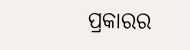ପ୍ରକାରର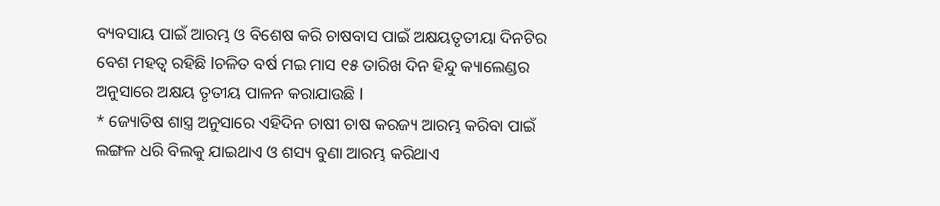ବ୍ୟବସାୟ ପାଇଁ ଆରମ୍ଭ ଓ ବିଶେଷ କରି ଚାଷବାସ ପାଇଁ ଅକ୍ଷୟତୃତୀୟା ଦିନଟିର ବେଶ ମହତ୍ୱ ରହିଛି lଚଳିତ ବର୍ଷ ମଇ ମାସ ୧୫ ତାରିଖ ଦିନ ହିନ୍ଦୁ କ୍ୟାଲେଣ୍ଡର ଅନୁସାରେ ଅକ୍ଷୟ ତୃତୀୟ ପାଳନ କରାଯାଉଛି l
* ଜ୍ୟୋତିଷ ଶାସ୍ତ୍ର ଅନୁସାରେ ଏହିଦିନ ଚାଷୀ ଚାଷ କରଜ୍ୟ ଆରମ୍ଭ କରିବା ପାଇଁ ଲଙ୍ଗଳ ଧରି ବିଲକୁ ଯାଇଥାଏ ଓ ଶସ୍ୟ ବୁଣା ଆରମ୍ଭ କରିଥାଏ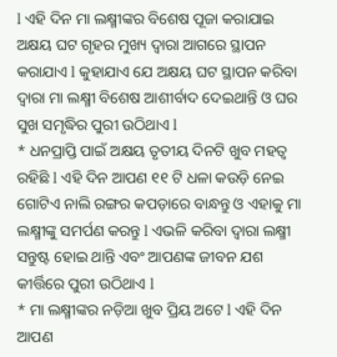l ଏହି ଦିନ ମା ଲକ୍ଷ୍ମୀଙ୍କର ବିଶେଷ ପୂଜା କରାଯାଇ ଅକ୍ଷୟ ଘଟ ଗୃହର ମୁଖ୍ୟ ଦ୍ୱାରା ଆଗରେ ସ୍ଥାପନ କରାଯାଏ l କୁହାଯାଏ ଯେ ଅକ୍ଷୟ ଘଟ ସ୍ଥାପନ କରିବା ଦ୍ୱାରା ମା ଲକ୍ଷ୍ମୀ ବିଶେଷ ଆଶୀର୍ବାଦ ଦେଇଥାନ୍ତି ଓ ଘର ସୁଖ ସମୃଦ୍ଧିର ପୁରୀ ଉଠିଥାଏ l
* ଧନପ୍ରାପ୍ତି ପାଇଁ ଅକ୍ଷୟ ତୃତୀୟ ଦିନଟି ଖୁବ ମହତ୍ୱ ରହିଛି l ଏହି ଦିନ ଆପଣ ୧୧ ଟି ଧଳା କଉଡ଼ି ନେଇ ଗୋଟିଏ ନାଲି ରଙ୍ଗର କପଡ଼ାରେ ବାନ୍ଧନ୍ତୁ ଓ ଏହାକୁ ମା ଲକ୍ଷ୍ମୀଙ୍କୁ ସମର୍ପଣ କରନ୍ତୁ l ଏଭଳି କରିବା ଦ୍ୱାରା ଲକ୍ଷ୍ମୀ ସନ୍ତୁଷ୍ଟ ହୋଇ ଥାନ୍ତି ଏବଂ ଆପଣଙ୍କ ଜୀବନ ଯଶ କୀର୍ତ୍ତିରେ ପୁରୀ ଉଠିଥାଏ l
* ମା ଲକ୍ଷ୍ମୀଙ୍କର ନଡ଼ିଆ ଖୁବ ପ୍ରିୟ ଅଟେ l ଏହି ଦିନ ଆପଣ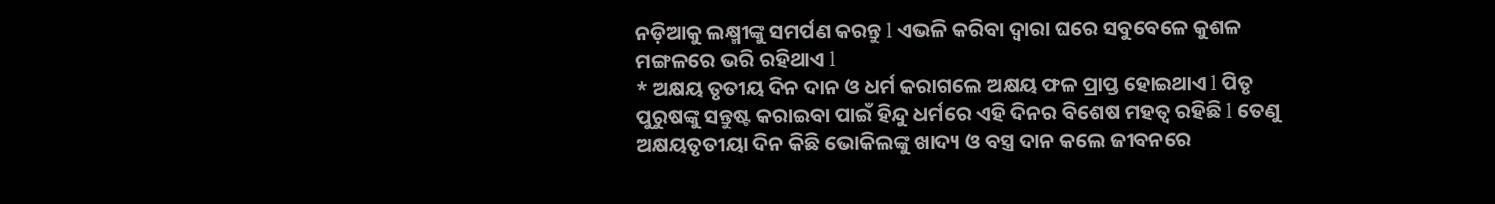ନଡ଼ିଆକୁ ଲକ୍ଷ୍ମୀଙ୍କୁ ସମର୍ପଣ କରନ୍ତୁ l ଏଭଳି କରିବା ଦ୍ୱାରା ଘରେ ସବୁବେଳେ କୁଶଳ ମଙ୍ଗଳରେ ଭରି ରହିଥାଏ l
* ଅକ୍ଷୟ ତୃତୀୟ ଦିନ ଦାନ ଓ ଧର୍ମ କରାଗଲେ ଅକ୍ଷୟ ଫଳ ପ୍ରାପ୍ତ ହୋଇଥାଏ l ପିତୃ ପୁରୁଷଙ୍କୁ ସନ୍ତୁଷ୍ଟ କରାଇବା ପାଇଁ ହିନ୍ଦୁ ଧର୍ମରେ ଏହି ଦିନର ବିଶେଷ ମହତ୍ୱ ରହିଛି l ତେଣୁ ଅକ୍ଷୟତୃତୀୟା ଦିନ କିଛି ଭୋକିଲଙ୍କୁ ଖାଦ୍ୟ ଓ ବସ୍ତ୍ର ଦାନ କଲେ ଜୀବନରେ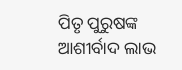ପିତୃ ପୁରୁଷଙ୍କ ଆଶୀର୍ବାଦ ଲାଭ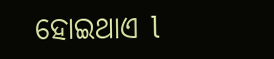ହୋଇଥାଏ l